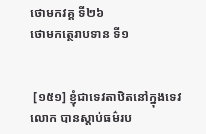ថោមកវគ្គ ទី២៦
ថោមកត្ថេរាបទាន ទី១


 [១៥១] ខ្ញុំជាទេវតាឋិតនៅក្នុងទេវលោក បានស្តាប់ធម៌រប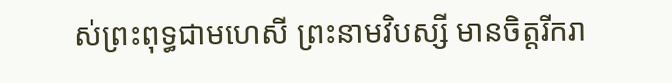ស់ព្រះពុទ្ធជាមហេសី ព្រះនាមវិបស្សី មានចិត្តរីករា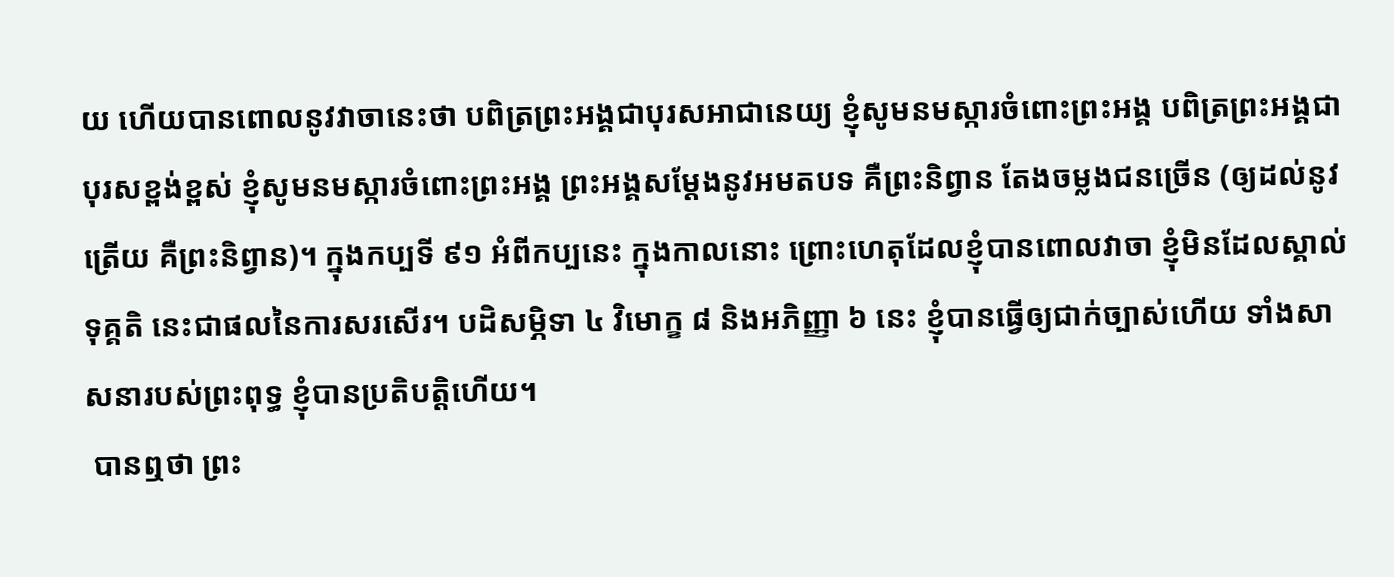យ ហើយបានពោលនូវវាចានេះថា បពិត្រព្រះអង្គជាបុរសអាជានេយ្យ ខ្ញុំសូមនមស្ការចំពោះព្រះអង្គ បពិត្រព្រះអង្គជាបុរសខ្ពង់ខ្ពស់ ខ្ញុំសូមនមស្ការចំពោះព្រះអង្គ ព្រះអង្គសម្តែងនូវអមតបទ គឺព្រះនិព្វាន តែងចម្លងជនច្រើន (ឲ្យដល់នូវត្រើយ គឺព្រះនិព្វាន)។ ក្នុងកប្បទី ៩១ អំពីកប្បនេះ ក្នុងកាលនោះ ព្រោះហេតុដែលខ្ញុំបានពោលវាចា ខ្ញុំមិនដែលស្គាល់ទុគ្គតិ នេះជាផលនៃការសរសើរ។ បដិសម្ភិទា ៤ វិមោក្ខ ៨ និងអភិញ្ញា ៦ នេះ ខ្ញុំបានធ្វើឲ្យជាក់ច្បាស់ហើយ ទាំងសាសនារបស់ព្រះពុទ្ធ ខ្ញុំបានប្រតិបត្តិហើយ។
 បានឮថា ព្រះ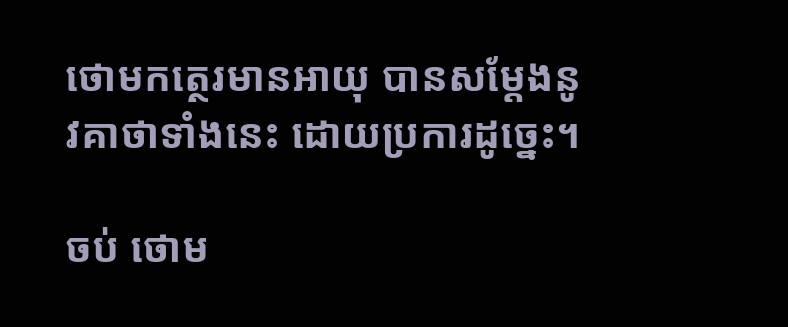ថោមកត្ថេរមានអាយុ បានសម្តែងនូវគាថាទាំងនេះ ដោយប្រការដូច្នេះ។

ចប់ ថោម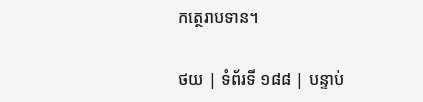កត្ថេរាបទាន។

ថយ | ទំព័រទី ១៨៨ | បន្ទាប់